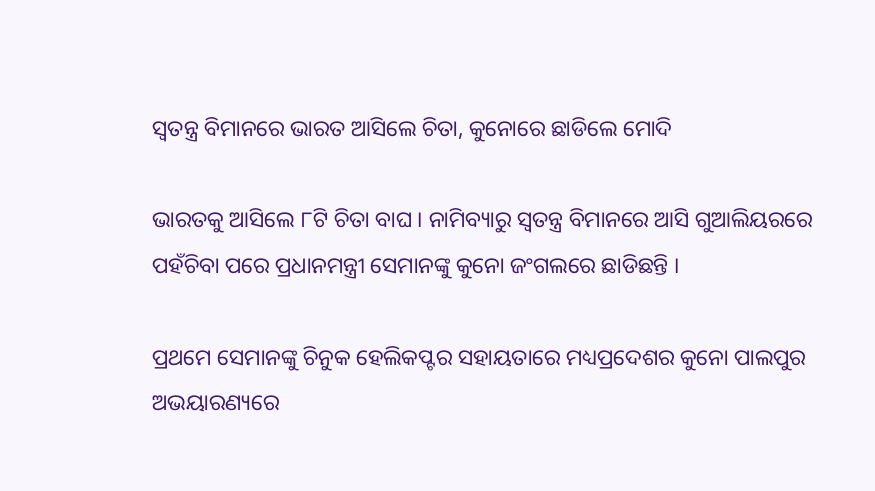ସ୍ୱତନ୍ତ୍ର ବିମାନରେ ଭାରତ ଆସିଲେ ଚିତା, କୁନୋରେ ଛାଡିଲେ ମୋଦି

ଭାରତକୁ ଆସିଲେ ୮ଟି ଚିତା ବାଘ । ନାମିବ୍ୟାରୁ ସ୍ୱତନ୍ତ୍ର ବିମାନରେ ଆସି ଗୁଆଲିୟରରେ ପହଁଚିବା ପରେ ପ୍ରଧାନମନ୍ତ୍ରୀ ସେମାନଙ୍କୁ କୁନୋ ଜଂଗଲରେ ଛାଡିଛନ୍ତି ।

ପ୍ରଥମେ ସେମାନଙ୍କୁ ଚିନୁକ ହେଲିକପ୍ଟର ସହାୟତାରେ ମଧ୍ୟପ୍ରଦେଶର କୁନୋ ପାଲପୁର ଅଭୟାରଣ୍ୟରେ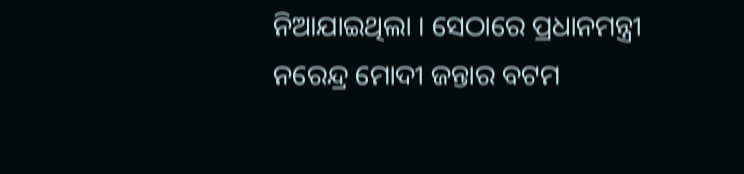ନିଆଯାଇଥିଲା । ସେଠାରେ ପ୍ରଧାନମନ୍ତ୍ରୀ ନରେନ୍ଦ୍ର ମୋଦୀ ଜନ୍ତାର ବଟମ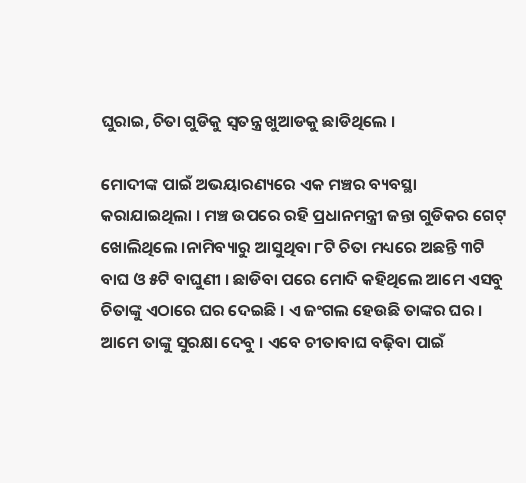ଘୁରାଇ, ଚିତା ଗୁଡିକୁ ସ୍ୱତନ୍ତ୍ର ଖୁଆଡକୁ ଛାଡିଥିଲେ ।

ମୋଦୀଙ୍କ ପାଇଁ ଅଭୟାରଣ୍ୟରେ ଏକ ମଞ୍ଚର ବ୍ୟବସ୍ଥା କରାଯାଇଥିଲା । ମଞ୍ଚ ଉପରେ ରହି ପ୍ରଧାନମନ୍ତ୍ରୀ ଜନ୍ତା ଗୁଡିକର ଗେଟ୍ ଖୋଲିଥିଲେ ।ନାମିବ୍ୟାରୁ ଆସୁଥିବା ୮ଟି ଚିତା ମଧ୍ୟରେ ଅଛନ୍ତି ୩ଟି ବାଘ ଓ ୫ଟି ବାଘୁଣୀ । ଛାଡିବା ପରେ ମୋଦି କହିଥିଲେ ଆମେ ଏସବୁ ଚିତାଙ୍କୁ ଏଠାରେ ଘର ଦେଇଛି । ଏ ଜଂଗଲ ହେଉଛି ତାଙ୍କର ଘର । ଆମେ ତାଙ୍କୁ ସୁରକ୍ଷା ଦେବୁ । ଏବେ ଚୀତାବାଘ ବଢ଼ିବା ପାଇଁ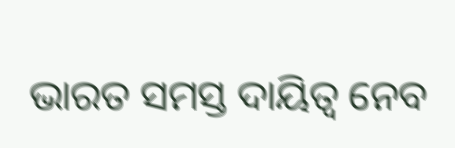ଭାରତ ସମସ୍ତ ଦାୟିତ୍ବ ନେବ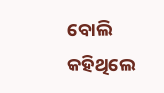ବୋଲି କହିଥିଲେ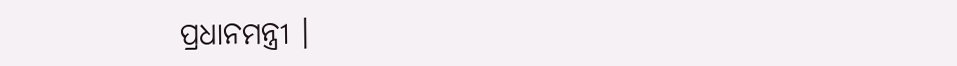ପ୍ରଧାନମନ୍ତ୍ରୀ ।